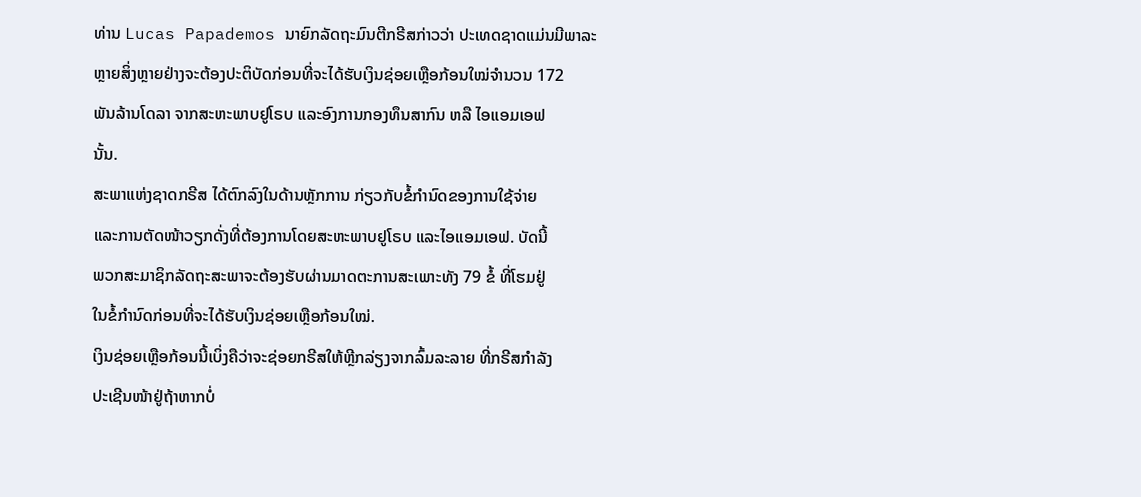ທ່ານ Lucas Papademos ນາຍົກລັດຖະມົນຕີກຣີສກ່າວວ່າ ປະເທດຊາດແມ່ນມີພາລະ
ຫຼາຍສິ່ງຫຼາຍຢ່າງຈະຕ້ອງປະຕິບັດກ່ອນທີ່ຈະໄດ້ຮັບເງິນຊ່ອຍເຫຼືອກ້ອນໃໝ່ຈໍານວນ 172
ພັນລ້ານໂດລາ ຈາກສະຫະພາບຢູໂຣບ ແລະອົງການກອງທຶນສາກົນ ຫລື ໄອແອມເອຟ
ນັ້ນ.
ສະພາແຫ່ງຊາດກຣີສ ໄດ້ຕົກລົງໃນດ້ານຫຼັກການ ກ່ຽວກັບຂໍ້ກໍານົດຂອງການໃຊ້ຈ່າຍ
ແລະການຕັດໜ້າວຽກດັ່ງທີ່ຕ້ອງການໂດຍສະຫະພາບຢູໂຣບ ແລະໄອແອມເອຟ. ບັດນີ້
ພວກສະມາຊິກລັດຖະສະພາຈະຕ້ອງຮັບຜ່ານມາດຕະການສະເພາະທັງ 79 ຂໍ້ ທີ່ໂຮມຢູ່
ໃນຂໍ້ກໍານົດກ່ອນທີ່ຈະໄດ້ຮັບເງິນຊ່ອຍເຫຼືອກ້ອນໃໝ່.
ເງິນຊ່ອຍເຫຼືອກ້ອນນີ້ເບິ່ງຄືວ່າຈະຊ່ອຍກຣີສໃຫ້ຫຼີກລ່ຽງຈາກລົ້ມລະລາຍ ທີ່ກຣີສກຳລັງ
ປະເຊີນໜ້າຢູ່ຖ້າຫາກບໍ່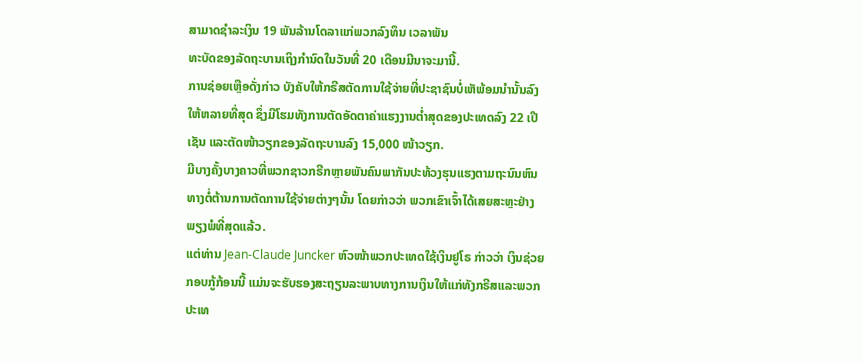ສາມາດຊໍາລະເງິນ 19 ພັນລ້ານໂດລາແກ່ພວກລົງທຶນ ເວລາພັນ
ທະບັດຂອງລັດຖະບານເຖິງກໍານົດໃນວັນທີ່ 20 ເດືອນມີນາຈະມານີ້.
ການຊ່ອຍເຫຼືອດັ່ງກ່າວ ບັງຄັບໃຫ້ກຣີສຕັດການໃຊ້ຈ່າຍທີ່ປະຊາຊົນບໍ່ເຫັພ້ອມນຳນັ້ນລົງ
ໃຫ້ຫລາຍທີ່ສຸດ ຊຶ່ງມີໂຮມທັງການຕັດອັດຕາຄ່າແຮງງານຕໍ່າສຸດຂອງປະເທດລົງ 22 ເປີ
ເຊັນ ແລະຕັດໜ້າວຽກຂອງລັດຖະບານລົງ 15,000 ໜ້າວຽກ.
ມີບາງຄັ້ງບາງຄາວທີ່ພວກຊາວກຣີກຫຼາຍພັນຄົນພາກັນປະທ້ວງຮຸນແຮງຕາມຖະນົນຫົນ
ທາງຕໍ່ຕ້ານການຕັດການໃຊ້ຈ່າຍຕ່າງໆນັ້ນ ໂດຍກ່າວວ່າ ພວກເຂົາເຈົ້າໄດ້ເສຍສະຫຼະຢ່າງ
ພຽງພໍທີ່ສຸດແລ້ວ.
ແຕ່ທ່ານ Jean-Claude Juncker ຫົວໜ້າພວກປະເທດໃຊ້ເງິນຢູໂຣ ກ່າວວ່າ ເງິນຊ່ວຍ
ກອບກູ້ກ້ອນນີ້ ແມ່ນຈະຮັບຮອງສະຖຽນລະພາບທາງການເງິນໃຫ້ແກ່ທັງກຣີສແລະພວກ
ປະເທ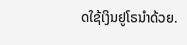ດໃຊ້ເງິນຢູໂຣນຳດ້ວຍ.